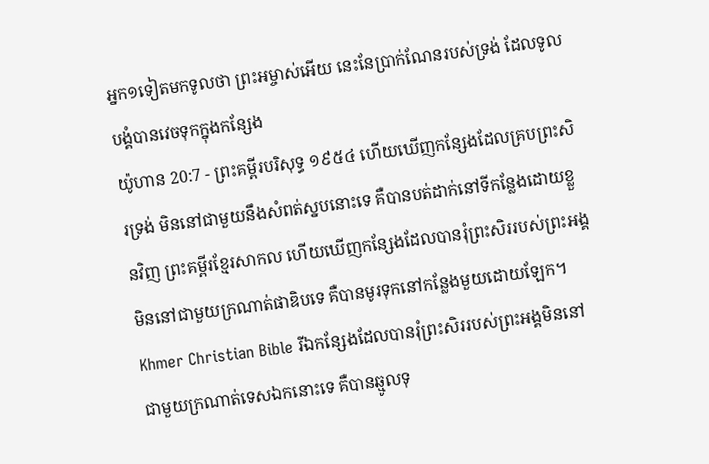អ្នក១ទៀតមកទូលថា ព្រះអម្ចាស់អើយ នេះនែប្រាក់ណែនរបស់ទ្រង់ ដែលទូលបង្គំបានវេចទុកក្នុងកន្សែង
យ៉ូហាន 20:7 - ព្រះគម្ពីរបរិសុទ្ធ ១៩៥៤ ហើយឃើញកន្សែងដែលគ្របព្រះសិរទ្រង់ មិននៅជាមួយនឹងសំពត់ស្នបនោះទេ គឺបានបត់ដាក់នៅទីកន្លែងដោយខ្លួនវិញ ព្រះគម្ពីរខ្មែរសាកល ហើយឃើញកន្សែងដែលបានរុំព្រះសិររបស់ព្រះអង្គ មិននៅជាមួយក្រណាត់ផាឌិបទេ គឺបានមូរទុកនៅកន្លែងមួយដោយឡែក។ Khmer Christian Bible រីឯកន្សែងដែលបានរុំព្រះសិររបស់ព្រះអង្គមិននៅជាមួយក្រណាត់ទេសឯកនោះទេ គឺបានឆ្មូលទុ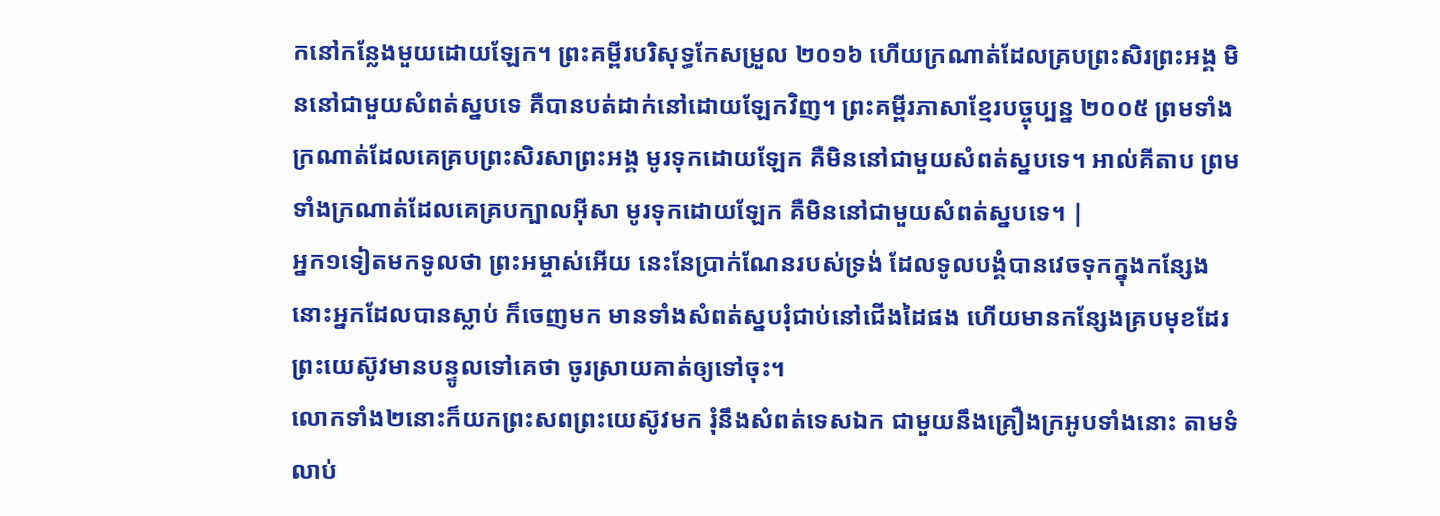កនៅកន្លែងមួយដោយឡែក។ ព្រះគម្ពីរបរិសុទ្ធកែសម្រួល ២០១៦ ហើយក្រណាត់ដែលគ្របព្រះសិរព្រះអង្គ មិននៅជាមួយសំពត់ស្នបទេ គឺបានបត់ដាក់នៅដោយឡែកវិញ។ ព្រះគម្ពីរភាសាខ្មែរបច្ចុប្បន្ន ២០០៥ ព្រមទាំងក្រណាត់ដែលគេគ្របព្រះសិរសាព្រះអង្គ មូរទុកដោយឡែក គឺមិននៅជាមួយសំពត់ស្នបទេ។ អាល់គីតាប ព្រមទាំងក្រណាត់ដែលគេគ្របក្បាលអ៊ីសា មូរទុកដោយឡែក គឺមិននៅជាមួយសំពត់ស្នបទេ។ |
អ្នក១ទៀតមកទូលថា ព្រះអម្ចាស់អើយ នេះនែប្រាក់ណែនរបស់ទ្រង់ ដែលទូលបង្គំបានវេចទុកក្នុងកន្សែង
នោះអ្នកដែលបានស្លាប់ ក៏ចេញមក មានទាំងសំពត់ស្នបរុំជាប់នៅជើងដៃផង ហើយមានកន្សែងគ្របមុខដែរ ព្រះយេស៊ូវមានបន្ទូលទៅគេថា ចូរស្រាយគាត់ឲ្យទៅចុះ។
លោកទាំង២នោះក៏យកព្រះសពព្រះយេស៊ូវមក រុំនឹងសំពត់ទេសឯក ជាមួយនឹងគ្រឿងក្រអូបទាំងនោះ តាមទំលាប់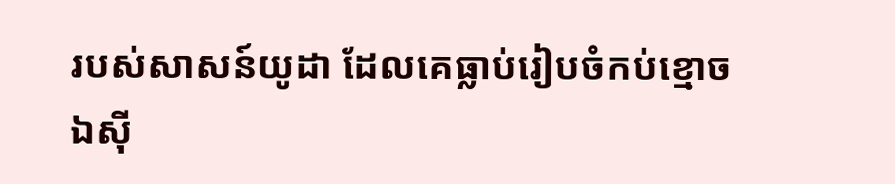របស់សាសន៍យូដា ដែលគេធ្លាប់រៀបចំកប់ខ្មោច
ឯស៊ី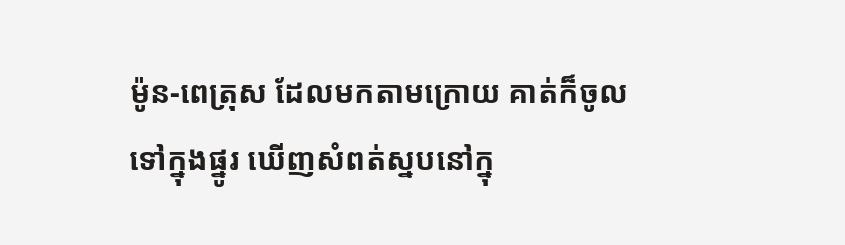ម៉ូន-ពេត្រុស ដែលមកតាមក្រោយ គាត់ក៏ចូលទៅក្នុងផ្នូរ ឃើញសំពត់ស្នបនៅក្នុ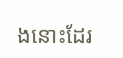ងនោះដែរ